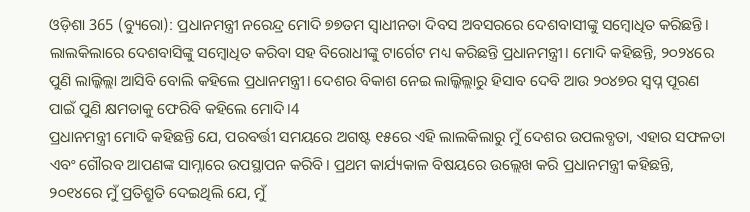ଓଡ଼ିଶା 365 (ବ୍ୟୁରୋ): ପ୍ରଧାନମନ୍ତ୍ରୀ ନରେନ୍ଦ୍ର ମୋଦି ୭୭ତମ ସ୍ବାଧୀନତା ଦିବସ ଅବସରରେ ଦେଶବାସୀଙ୍କୁ ସମ୍ବୋଧିତ କରିଛନ୍ତି। ଲାଲକିଲାରେ ଦେଶବାସିଙ୍କୁ ସମ୍ବୋଧିତ କରିବା ସହ ବିରୋଧୀଙ୍କୁ ଟାର୍ଗେଟ ମଧ୍ୟ କରିଛନ୍ତି ପ୍ରଧାନମନ୍ତ୍ରୀ। ମୋଦି କହିଛନ୍ତି, ୨୦୨୪ରେ ପୁଣି ଲାଲ୍କିଲ୍ଲା ଆସିବି ବୋଲି କହିଲେ ପ୍ରଧାନମନ୍ତ୍ରୀ। ଦେଶର ବିକାଶ ନେଇ ଲାଲ୍କିଲ୍ଲାରୁ ହିସାବ ଦେବି ଆଉ ୨୦୪୭ର ସ୍ୱପ୍ନ ପୂରଣ ପାଇଁ ପୁଣି କ୍ଷମତାକୁ ଫେରିବି କହିଲେ ମୋଦି।4
ପ୍ରଧାନମନ୍ତ୍ରୀ ମୋଦି କହିଛନ୍ତି ଯେ, ପରବର୍ତ୍ତୀ ସମୟରେ ଅଗଷ୍ଟ ୧୫ରେ ଏହି ଲାଲକିଲାରୁ ମୁଁ ଦେଶର ଉପଲବ୍ଧତା, ଏହାର ସଫଳତା ଏବଂ ଗୌରବ ଆପଣଙ୍କ ସାମ୍ନାରେ ଉପସ୍ଥାପନ କରିବି। ପ୍ରଥମ କାର୍ଯ୍ୟକାଳ ବିଷୟରେ ଉଲ୍ଲେଖ କରି ପ୍ରଧାନମନ୍ତ୍ରୀ କହିଛନ୍ତି, ୨୦୧୪ରେ ମୁଁ ପ୍ରତିଶ୍ରୁତି ଦେଇଥିଲି ଯେ, ମୁଁ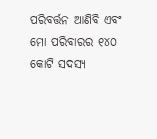ପରିବର୍ତ୍ତନ ଆଣିବି ଏବଂ ମୋ ପରିବାରର ୧୪୦ କୋଟି ସଦସ୍ୟ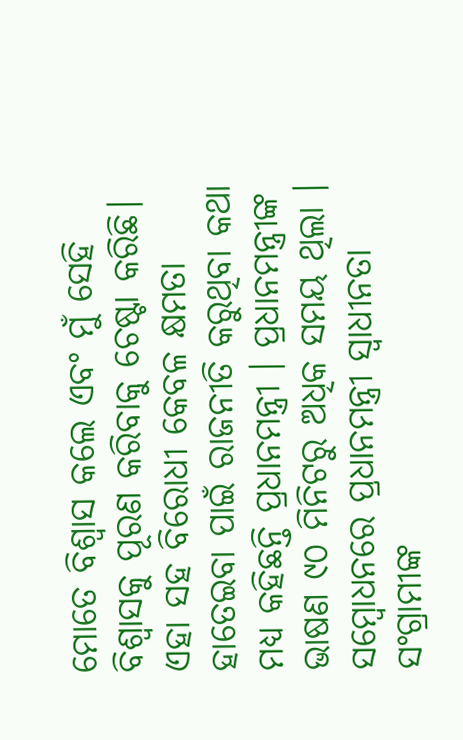ମୋତେ ବିଶ୍ୱାସ କଲେ ଏବଂ ମୁଁ ସେହି ବିଶ୍ୱାସକୁ ପୂରଣ କରିବାକୁ ଚେଷ୍ଟା କରିଛି। ଏହା ସହ ବିରୋଧୀ କେବଳ କ୍ଷମତା ହାତେଇବା ପାଇଁ ରାଜନୀତି କରୁଥିବା କଥା ମଧ୍ୟ କହିଛନ୍ତି ପ୍ରଧାନମନ୍ତ୍ରୀ । ପ୍ରଧାନମନ୍ତ୍ରୀଙ୍କ ଭାଷଣ ୯୦ ମିନିଟରୁ ଅଧିକ ସମୟ ଥିଲା । ସମ୍ବୋଧନରେ ପ୍ରଧାନମନ୍ତ୍ରୀ ସ୍ବାଧୀନତା ସଂଗ୍ରାମୀଙ୍କ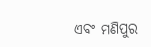ଏବଂ ମଣିପୁର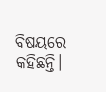ବିଷୟରେ କହିଛନ୍ତି।